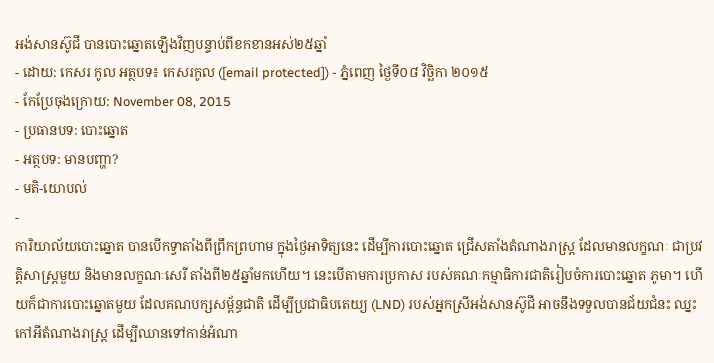អង់សានស៊ូជី បានបោះឆ្នោតឡើងវិញបន្ទាប់ពីខកខានអស់២៥ឆ្នាំ
- ដោយ: កេសរ កូល អត្ថបទ៖ កេសរកូល ([email protected]) - ភ្នំពេញ ថ្ងៃទី០៨ វិច្ឆិកា ២០១៥
- កែប្រែចុងក្រោយ: November 08, 2015
- ប្រធានបទ: បោះឆ្នោត
- អត្ថបទ: មានបញ្ហា?
- មតិ-យោបល់
-
ការិយាល័យបោះឆ្នោត បានបើកទ្វាតាំងពីព្រឹកព្រហាម ក្នុងថ្ងៃអាទិត្យនេះ ដើម្បីការបោះឆ្នោត ជ្រើសតាំងតំណាងរាស្ត្រ ដែលមានលក្ខណៈ ជាប្រវត្តិសាស្ត្រមួយ និងមានលក្ខណៈសេរី តាំងពី២៥ឆ្នាំមកហើយ។ នេះបើតាមការប្រកាស របស់គណៈកម្មាធិការជាតិរៀបចំការបោះឆ្នោត ភូមា។ ហើយក៏ជាការបោះឆ្នោតមួយ ដែលគណបក្សសម្ព័ន្ធជាតិ ដើម្បីប្រជាធិបតេយ្យ (LND) របស់អ្នកស្រីអង់សានស៊ូជី អាចនឹងទទួលបានជ័យជំនះ ឈ្នះកៅអីតំណាងរាស្ត្រ ដើម្បីឈានទៅកាន់អំណា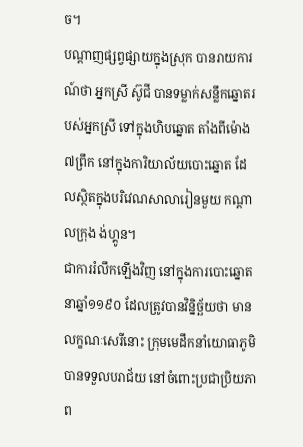ច។
បណ្ដាញផ្សព្វផ្សាយក្នុងស្រុក បានរាយការណ៍ថា អ្នកស្រី ស៊ូជី បានទម្លាក់សន្លឹកឆ្នោតរបស់អ្នកស្រី ទៅក្នុងហិបឆ្នោត តាំងពីម៉ោង៧ព្រឹក នៅក្នុងការិយាល័យបោះឆ្នោត ដែលស្ថិតក្នុងបរិវេណសាលារៀនមួយ កណ្ដាលក្រុង ង់ហ្គូន។
ជាការរំលឹកឡើងវិញ នៅក្នុងការបោះឆ្នោតនាឆ្នាំ១១៩០ ដែលត្រូវបានវិន្និច្ឆ័យថា មានលក្ខណៈសេរីនោះ ក្រុមមេដឹកនាំយោធាភូមិ បានទទួលបរាជ័យ នៅចំពោះប្រជាប្រិយភាព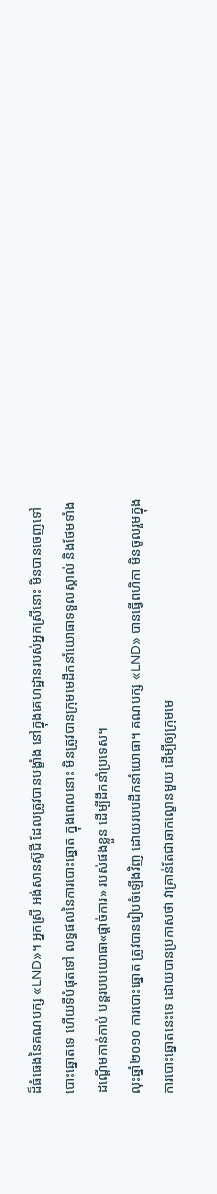ដ៏ធំធេងនៃគណបក្ស «LND»។ អ្នកស្រី អង់សានស៊ូជី ដែលត្រូវបានបង្ខាំង នៅក្នុងគេហដ្ឋានរបស់អ្នកស្រីនោះ មិនបានចេញទៅបោះឆ្នោតទេ ហើយទីបំផុតទៅ លទ្ធផលនៃការបោះឆ្នោត ក្នុងពេលនោះ មិនត្រូវបានក្រុមមេដឹកនាំយោធាទទួលស្គាល់ និងថែមទាំងដណ្ដើមកាន់កាប់ បន្តរបបយោធា«ផ្ដាច់ការ» របស់ផងខ្លួន ដើម្បីដឹកនាំប្រទេស។
លុះឆ្នាំ២០១០ ការបោះឆ្នោត ត្រូវបានរៀបចំឡើងវិញ ដោយរបបដឹកនាំយោធា។ គណបក្ស «LND» បានធ្វើពហិកា មិនចូលរួមក្នុងការបោះឆ្នោតនេះទេ ដោយបានប្រកាសថា វាគ្រាន់តែជាឆាកល្ខោនមួយ ដើម្បីឲ្យក្រុមមេ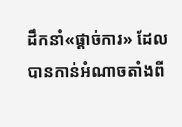ដឹកនាំ«ផ្ដាច់ការ» ដែលបានកាន់អំណាចតាំងពី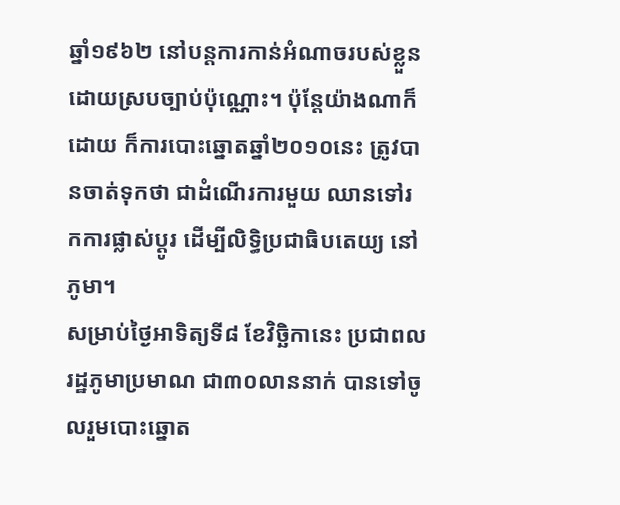ឆ្នាំ១៩៦២ នៅបន្តការកាន់អំណាចរបស់ខ្លួន ដោយស្របច្បាប់ប៉ុណ្ណោះ។ ប៉ុន្តែយ៉ាងណាក៏ដោយ ក៏ការបោះឆ្នោតឆ្នាំ២០១០នេះ ត្រូវបានចាត់ទុកថា ជាដំណើរការមួយ ឈានទៅរកការផ្លាស់ប្ដូរ ដើម្បីលិទ្ធិប្រជាធិបតេយ្យ នៅភូមា។
សម្រាប់ថ្ងៃអាទិត្យទី៨ ខែវិច្ឆិកានេះ ប្រជាពលរដ្ឋភូមាប្រមាណ ជា៣០លាននាក់ បានទៅចូលរួមបោះឆ្នោត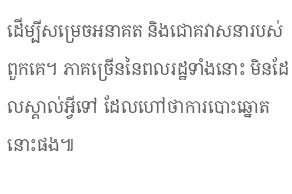ដើម្បីសម្រេចអនាគត និងជោគវាសនារបស់ពួកគេ។ ភាគច្រើននៃពលរដ្ឋទាំងនោះ មិនដែលស្គាល់អ្វីទៅ ដែលហៅថាការបោះឆ្នោតនោះផង៕